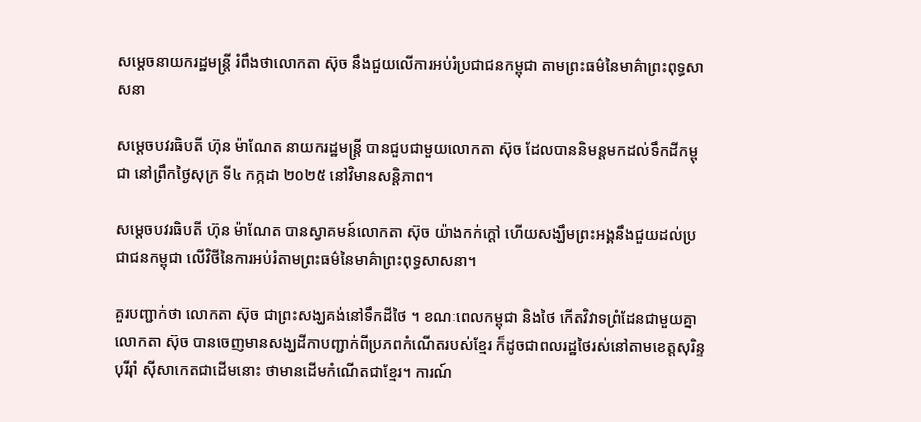សម្តេចនាយករដ្ឋមន្ត្រី រំពឹងថាលោកតា ស៊ុច នឹងជួយលើការអប់រំប្រជាជនកម្ពុជា តាមព្រះធម៌នៃមាគ៌ាព្រះពុទ្ធសាសនា

សម្តេចបវរធិបតី ហ៊ុន ម៉ាណែត នាយករដ្ឋមន្ត្រី បានជួបជាមួយលោកតា ស៊ុច ដែលបាននិមន្តមកដល់ទឹកដីកម្ពុជា នៅព្រឹកថ្ងៃសុក្រ ទី៤ កក្កដា ២០២៥ នៅវិមានសន្តិភាព។

សម្តេចបវរធិបតី ហ៊ុន ម៉ាណែត បានស្វាគមន៍លោកតា ស៊ុច យ៉ាងកក់ក្តៅ ហើយសង្ឃឹមព្រះអង្គនឹងជួយដល់ប្រជាជនកម្ពុជា លេីវិថីនៃការអប់រំតាមព្រះធម៌នៃមាគ៌ាព្រះពុទ្ធសាសនា។

គួរបញ្ជាក់ថា លោកតា ស៊ុច ជាព្រះសង្ឃគង់នៅទឹកដីថៃ ។ ខណៈពេលកម្ពុជា និងថៃ កើតវិវាទព្រំដែនជាមួយគ្នា លោកតា ស៊ុច បានចេញមានសង្ឃដីកាបញ្ជាក់ពីប្រភពកំណើតរបស់ខ្មែរ ក៏ដូចជាពលរដ្ឋថៃរស់នៅតាមខេត្តសុរិន្ទ បុរីរ៉ាំ ស៊ីសាកេតជាដើមនោះ ថាមានដើមកំណើតជាខ្មែរ។ ការណ៍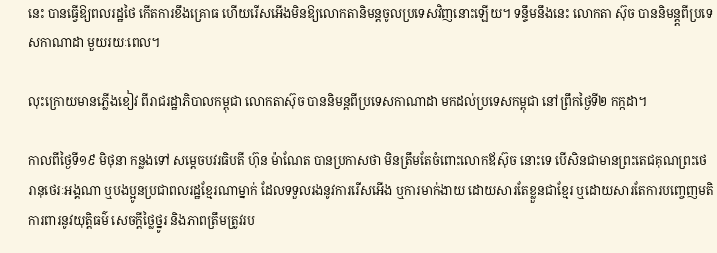នេះ បានធ្វើឱ្យពលរដ្ឋថៃ កើតការខឹងគ្រោធ ហើយរើសអើងមិនឱ្យលោកតានិមន្តចូលប្រទេសវិញនោះឡើយ។ ទន្ទឹមនឹងនេះ លោកតា ស៊ុច បាននិមន្ត្តពីប្រទេសកាណាដា មួយរយៈពេល។

លុះក្រោយមានភ្លើងខៀវ ពីរាជរដ្ឋាភិបាលកម្ពុជា លោកតាស៊ុច បាននិមន្តពីប្រទេសកាណាដា មកដល់ប្រទេសកម្ពុជា នៅព្រឹកថ្ងៃទី២ កក្កដា។

កាលពីថ្ងៃទី១៩ មិថុនា កន្លងទៅ សម្តេចបវរធិបតី ហ៊ុន ម៉ាណែត បានប្រកាសថា មិនត្រឹមតែចំពោះលោកឪស៊ុច នោះទេ បើសិនជាមានព្រះតេជគុណព្រះថេរានុថេរៈអង្គណា ឬបងប្អូនប្រជាពលរដ្ឋខ្មែរណាម្នាក់ ដែលទទួលរងនូវការរើសអើង ឬការមាក់ងាយ ដោយសារតែខ្លួនជាខ្មែរ ឬដោយសារតែការបញ្ចេញមតិការពារនូវយុត្តិធម៌ សេចក្តីថ្លៃថ្នូរ និងភាពត្រឹមត្រូវរប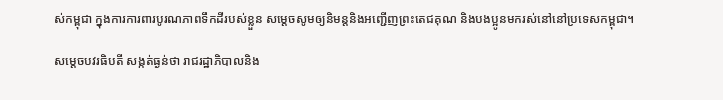ស់កម្ពុជា ក្នុងការការពារបូរណភាពទឹកដីរបស់ខ្លួន សម្តេចសូមឲ្យនិមន្តនិងអញ្ជើញព្រះតេជគុណ និងបងប្អូនមករស់នៅនៅប្រទេសកម្ពុជា។

សម្តេចបវរធិបតី សង្កត់ធ្ងន់ថា រាជរដ្ឋាភិបាលនិង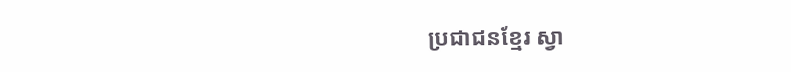ប្រជាជនខ្មែរ ស្វា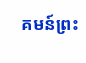គមន៍ព្រះ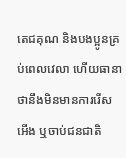តេជគុណ និងបងប្អូនគ្រប់ពេលវេលា ហើយធានាថានឹងមិនមានការរើសអើង ឬចាប់ជនជាតិ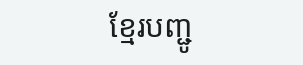ខ្មែរបញ្ជូ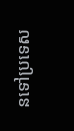នទៅប្រទេស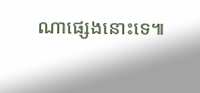ណាផ្សេងនោះទេ៕